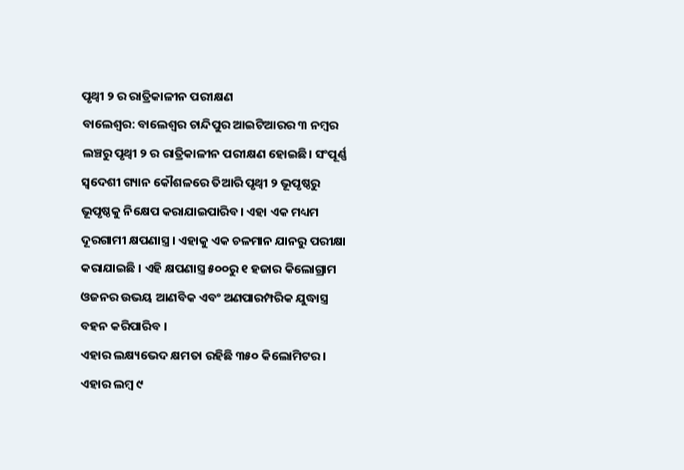ପୃଥ୍ୱୀ ୨ ର ରାତ୍ରିକାଳୀନ ପରୀକ୍ଷଣ
ବାଲେଶ୍ବର: ବାଲେଶ୍ୱର ଚାନ୍ଦିପୁର ଆଇଟିଆରର ୩ ନମ୍ବର ଲଞ୍ଚରୁ ପୃଥ୍ୱୀ ୨ ର ରାତ୍ରିକାଳୀନ ପରୀକ୍ଷଣ ହୋଇଛି। ସଂପୂର୍ଣ୍ଣ ସ୍ୱଦେଶୀ ଗ୍ୟାନ କୌଶଳରେ ତିଆରି ପୃଥ୍ୱୀ ୨ ଭୂପୃଷ୍ଠରୁ ଭୂପୃଷ୍ଠକୁ ନିକ୍ଷେପ କରାଯାଇପାରିବ। ଏହା ଏକ ମଧ୍ୟମ ଦୂରଗାମୀ କ୍ଷପଣାସ୍ତ୍ର । ଏହାକୁ ଏକ ଚଳମାନ ଯାନରୁ ପରୀକ୍ଷା କରାଯାଇଛି । ଏହି କ୍ଷପଣାସ୍ତ୍ର ୫୦୦ରୁ ୧ ହଜାର କିଲୋଗ୍ରାମ ଓଜନର ଉଭୟ ଆଣବିକ ଏବଂ ଅଣପାରମ୍ପରିକ ଯୁଦ୍ଧାସ୍ତ୍ର ବହନ କରିପାରିବ ।
ଏହାର ଲକ୍ଷ୍ୟଭେଦ କ୍ଷମତା ରହିଛି ୩୫୦ କିଲୋମିଟର । ଏହାର ଲମ୍ବ ୯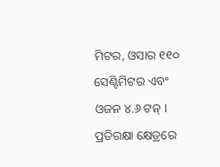ମିଟର, ଓସାର ୧୧୦ ସେଣ୍ଟିମିଟର ଏବଂ ଓଜନ ୪.୬ ଟନ୍ । ପ୍ରତିରକ୍ଷା କ୍ଷେତ୍ରରେ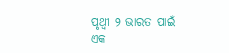ପୃଥ୍ୱୀ ୨ ଭାରତ ପାଇଁ ଏକ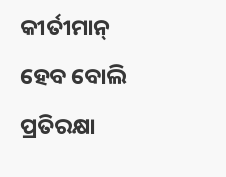କୀର୍ତୀମାନ୍ ହେବ ବୋଲି ପ୍ରତିରକ୍ଷା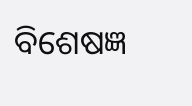ବିଶେଷଜ୍ଞ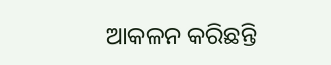ଆକଳନ କରିଛନ୍ତି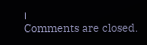।
Comments are closed.